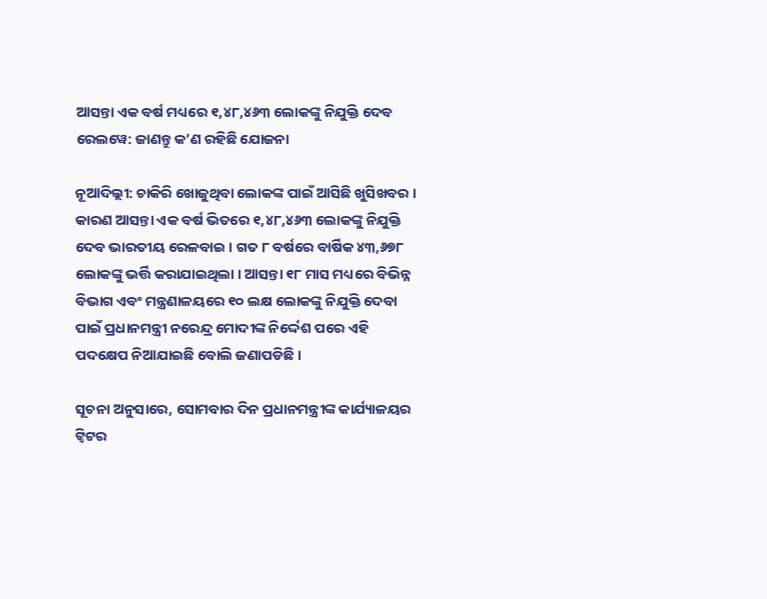ଆସନ୍ତା ଏକ ବର୍ଷ ମଧ୍ୟରେ ୧,୪୮,୪୬୩ ଲୋକଙ୍କୁ ନିଯୁକ୍ତି ଦେବ ରେଲୱେ: ଜାଣନ୍ତୁ କ’ଣ ରହିଛି ଯୋଜନା

ନୂଆଦିଲ୍ଲୀ: ଚାକିରି ଖୋଜୁଥିବା ଲୋକଙ୍କ ପାଇଁ ଆସିଛି ଖୁସିଖବର । କାରଣ ଆସନ୍ତା ଏକ ବର୍ଷ ଭିତରେ ୧,୪୮,୪୬୩ ଲୋକଙ୍କୁ ନିଯୁକ୍ତି ଦେବ ଭାରତୀୟ ରେଳବାଇ । ଗତ ୮ ବର୍ଷରେ ବାର୍ଷିକ ୪୩,୬୭୮ ଲୋକଙ୍କୁ ଭର୍ତ୍ତି କରାଯାଇଥିଲା । ଆସନ୍ତା ୧୮ ମାସ ମଧ୍ୟରେ ବିଭିନ୍ନ ବିଭାଗ ଏବଂ ମନ୍ତ୍ରଣାଳୟରେ ୧୦ ଲକ୍ଷ ଲୋକଙ୍କୁ ନିଯୁକ୍ତି ଦେବା ପାଇଁ ପ୍ରଧାନମନ୍ତ୍ରୀ ନରେନ୍ଦ୍ର ମୋଦୀଙ୍କ ନିର୍ଦ୍ଦେଶ ପରେ ଏହି ପଦକ୍ଷେପ ନିଆଯାଇଛି ବୋଲି ଜଣାପଡିଛି ।

ସୂଚନା ଅନୁସାରେ, ସୋମବାର ଦିନ ପ୍ରଧାନମନ୍ତ୍ରୀଙ୍କ କାର୍ଯ୍ୟାଳୟର ଟ୍ୱିଟର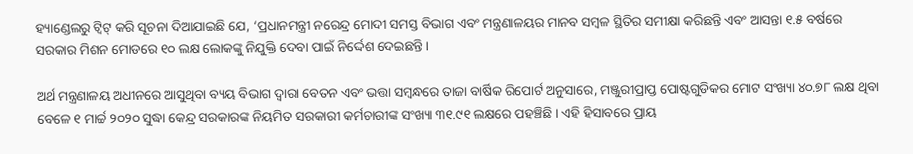ହ୍ୟାଣ୍ଡେଲରୁ ଟ୍ୱିଟ୍ କରି ସୂଚନା ଦିଆଯାଇଛି ଯେ, ‘ପ୍ରଧାନମନ୍ତ୍ରୀ ନରେନ୍ଦ୍ର ମୋଦୀ ସମସ୍ତ ବିଭାଗ ଏବଂ ମନ୍ତ୍ରଣାଳୟର ମାନବ ସମ୍ବଳ ସ୍ଥିତିର ସମୀକ୍ଷା କରିଛନ୍ତି ଏବଂ ଆସନ୍ତା ୧.୫ ବର୍ଷରେ ସରକାର ମିଶନ ମୋଡରେ ୧୦ ଲକ୍ଷ ଲୋକଙ୍କୁ ନିଯୁକ୍ତି ଦେବା ପାଇଁ ନିର୍ଦ୍ଦେଶ ଦେଇଛନ୍ତି ।

ଅର୍ଥ ମନ୍ତ୍ରଣାଳୟ ଅଧୀନରେ ଆସୁଥିବା ବ୍ୟୟ ବିଭାଗ ଦ୍ୱାରା ବେତନ ଏବଂ ଭତ୍ତା ସମ୍ବନ୍ଧରେ ତାଜା ବାର୍ଷିକ ରିପୋର୍ଟ ଅନୁସାରେ, ମଞ୍ଜୁରୀପ୍ରାପ୍ତ ପୋଷ୍ଟଗୁଡିକର ମୋଟ ସଂଖ୍ୟା ୪୦.୭୮ ଲକ୍ଷ ଥିବା ବେଳେ ୧ ମାର୍ଚ୍ଚ ୨୦୨୦ ସୁଦ୍ଧା କେନ୍ଦ୍ର ସରକାରଙ୍କ ନିୟମିତ ସରକାରୀ କର୍ମଚାରୀଙ୍କ ସଂଖ୍ୟା ୩୧.୯୧ ଲକ୍ଷରେ ପହଞ୍ଚିଛି । ଏହି ହିସାବରେ ପ୍ରାୟ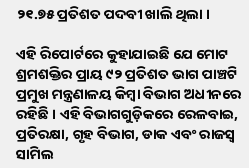୨୧.୭୫ ପ୍ରତିଶତ ପଦବୀ ଖାଲି ଥିଲା ।

ଏହି ରିପୋର୍ଟରେ କୁହାଯାଇଛି ଯେ ମୋଟ ଶ୍ରମଶକ୍ତିର ପ୍ରାୟ ୯୨ ପ୍ରତିଶତ ଭାଗ ପାଞ୍ଚଟି ପ୍ରମୁଖ ମନ୍ତ୍ରଣାଳୟ କିମ୍ବା ବିଭାଗ ଅଧୀନରେ ରହିଛି । ଏହି ବିଭାଗଗୁଡ଼ିକରେ ରେଳବାଇ, ପ୍ରତିରକ୍ଷା, ଗୃହ ବିଭାଗ, ଡାକ ଏବଂ ରାଜସ୍ୱ ସାମିଲ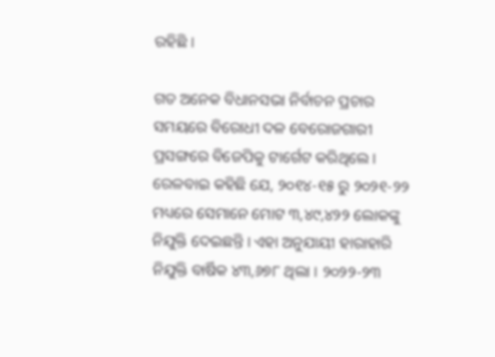ରହିଛି ।

ଗତ ଅନେକ ବିଧାନସଭା ନିର୍ବାଚନ ପ୍ରଚାର ସମୟରେ ବିରୋଧୀ ଦଳ ବେରୋଜଗାରୀ ପ୍ରସଙ୍ଗରେ ବିଜେପିକୁ ଟାର୍ଗେଟ କରିଥିଲେ । ରେଳବାଇ କହିଛି ଯେ, ୨୦୧୪-୧୫ ରୁ ୨୦୨୧-୨୨ ମଧ୍ୟରେ ସେମାନେ ମୋଟ ୩,୪୯,୪୨୨ ଲୋକଙ୍କୁ ନିଯୁକ୍ତି ଦେଇଛନ୍ତି । ଏହା ଅନୁଯାୟୀ ହାରାହାରି ନିଯୁକ୍ତି ବାର୍ଷିକ ୪୩,୬୭୮ ଥିଲା । ୨୦୨୨-୨୩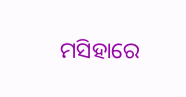ମସିହାରେ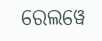ରେଲୱେ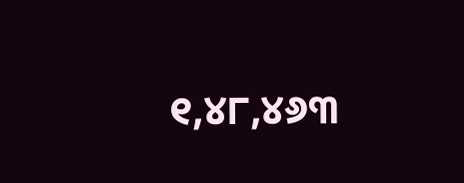୧,୪୮,୪୬୩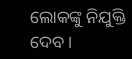ଲୋକଙ୍କୁ ନିଯୁକ୍ତି ଦେବ ।